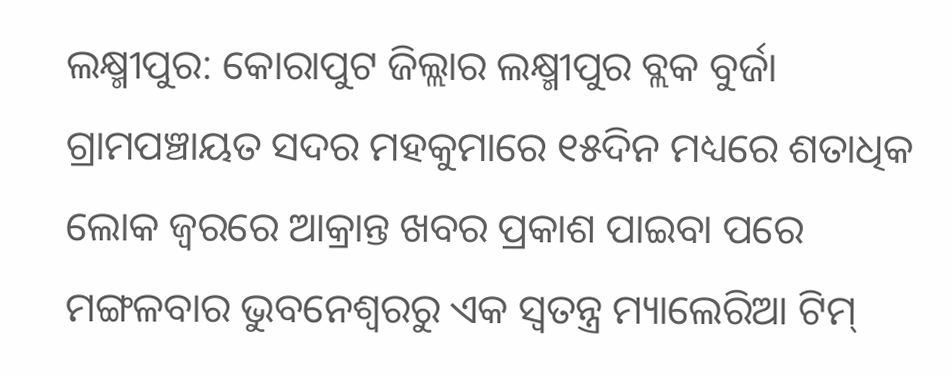ଲକ୍ଷ୍ମୀପୁର: କୋରାପୁଟ ଜିଲ୍ଲାର ଲକ୍ଷ୍ମୀପୁର ବ୍ଲକ ବୁର୍ଜା ଗ୍ରାମପଞ୍ଚାୟତ ସଦର ମହକୁମାରେ ୧୫ଦିନ ମଧ୍ୟରେ ଶତାଧିକ ଲୋକ ଜ୍ୱରରେ ଆକ୍ରାନ୍ତ ଖବର ପ୍ରକାଶ ପାଇବା ପରେ ମଙ୍ଗଳବାର ଭୁବନେଶ୍ୱରରୁ ଏକ ସ୍ୱତନ୍ତ୍ର ମ୍ୟାଲେରିଆ ଟିମ୍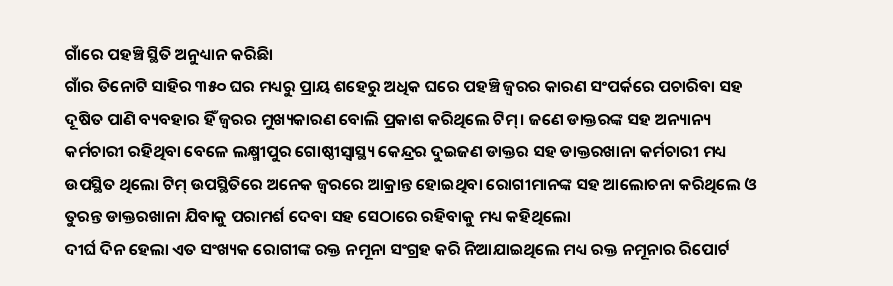ଗାଁରେ ପହଞ୍ଚି ସ୍ଥିତି ଅନୁଧ୍ୟାନ କରିଛିା
ଗାଁର ତିନୋଟି ସାହିର ୩୫୦ ଘର ମଧ୍ୟରୁ ପ୍ରାୟ ଶହେରୁ ଅଧିକ ଘରେ ପହଞ୍ଚି ଜ୍ୱରର କାରଣ ସଂପର୍କରେ ପଚାରିବା ସହ ଦୂଷିତ ପାଣି ବ୍ୟବହାର ହିଁ ଜ୍ୱରର ମୁଖ୍ୟକାରଣ ବୋଲି ପ୍ରକାଶ କରିଥିଲେ ଟିମ୍। ଜଣେ ଡାକ୍ତରଙ୍କ ସହ ଅନ୍ୟାନ୍ୟ କର୍ମଚାରୀ ରହିଥିବା ବେଳେ ଲକ୍ଷ୍ମୀପୁର ଗୋଷ୍ଠୀସ୍ୱାସ୍ଥ୍ୟ କେନ୍ଦ୍ରର ଦୁଇଜଣ ଡାକ୍ତର ସହ ଡାକ୍ତରଖାନା କର୍ମଚାରୀ ମଧ୍ୟ ଉପସ୍ଥିତ ଥିଲୋ ଟିମ୍ ଉପସ୍ଥିତିରେ ଅନେକ ଜ୍ୱରରେ ଆକ୍ରାନ୍ତ ହୋଇଥିବା ରୋଗୀମାନଙ୍କ ସହ ଆଲୋଚନା କରିଥିଲେ ଓ ତୁରନ୍ତ ଡାକ୍ତରଖାନା ଯିବାକୁ ପରାମର୍ଶ ଦେବା ସହ ସେଠାରେ ରହିବାକୁ ମଧ୍ୟ କହିଥିଲୋ
ଦୀର୍ଘ ଦିନ ହେଲା ଏତ ସଂଖ୍ୟକ ରୋଗୀଙ୍କ ରକ୍ତ ନମୂନା ସଂଗ୍ରହ କରି ନିଆଯାଇଥିଲେ ମଧ୍ୟ ରକ୍ତ ନମୂନାର ରିପୋର୍ଟ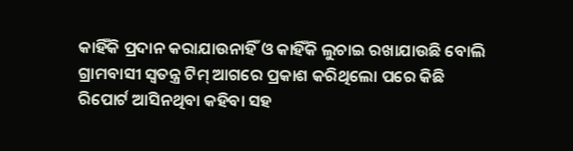କାହିଁକି ପ୍ରଦାନ କରାଯାଉନାହିଁ ଓ କାହିଁକି ଲୁଚାଇ ରଖାଯାଉଛି ବୋଲି ଗ୍ରାମବାସୀ ସ୍ୱତନ୍ତ୍ର ଟିମ୍ ଆଗରେ ପ୍ରକାଶ କରିଥିଲୋ ପରେ କିଛି ରିପୋର୍ଟ ଆସିନଥିବା କହିବା ସହ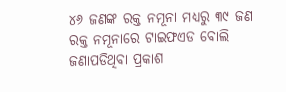୪୬ ଜଣଙ୍କ ରକ୍ତ ନମୂନା ମଧ୍ୟରୁ ୩୯ ଜଣ ରକ୍ତ ନମୂନାରେ ଟାଇଫଏଡ ବୋଲି ଜଣାପଡିଥିବା ପ୍ରକାଶ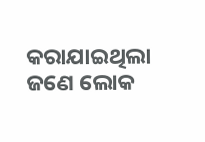କରାଯାଇଥିଲା ଜଣେ ଲୋକ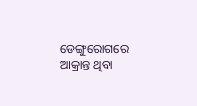ଡେଙ୍ଗୁରୋଗରେ ଆକ୍ରାନ୍ତ ଥିବା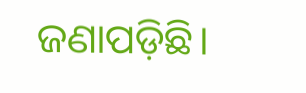ଜଣାପଡ଼ିଛି।